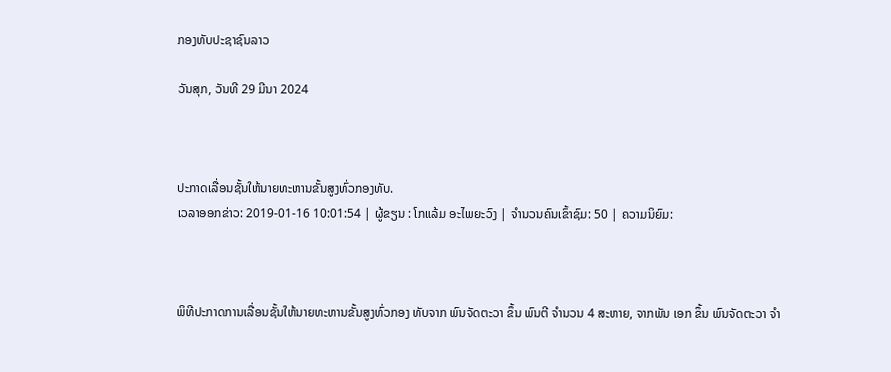ກອງທັບປະຊາຊົນລາວ

ວັນສຸກ, ວັນທີ 29 ມີນາ 2024



ປະກາດເລື່ອນຊັ້ນໃຫ້ນາຍທະຫານຂັ້ນສູງທົ່ວກອງທັບ.
ເວລາອອກຂ່າວ: 2019-01-16 10:01:54 | ຜູ້ຂຽນ : ໂກແລ້ມ ອະໄພຍະວົງ | ຈຳນວນຄົນເຂົ້າຊົມ: 50 | ຄວາມນິຍົມ:



ພິທີປະກາດການເລື່ອນຊັ້ນໃຫ້ນາຍທະຫານຂັ້ນສູງທົ່ວກອງ ທັບຈາກ ພົນຈັດຕະວາ ຂຶ້ນ ພົນຕີ ຈໍານວນ 4 ສະຫາຍ, ຈາກພັນ ເອກ ຂຶ້ນ ພົນຈັດຕະວາ ຈໍາ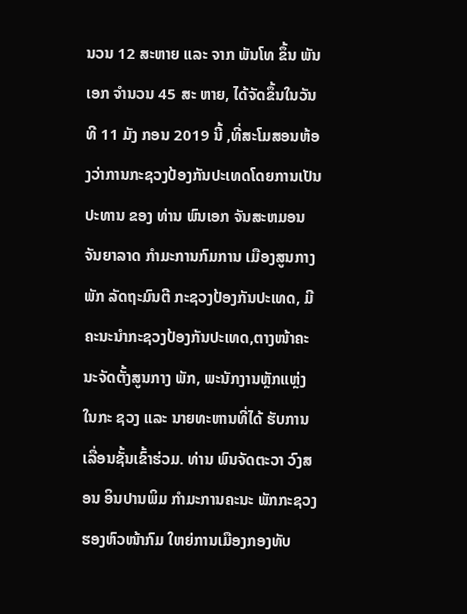ນວນ 12 ສະຫາຍ ແລະ ຈາກ ພັນໂທ ຂຶ້ນ ພັນເອກ ຈໍານວນ 45 ສະ ຫາຍ, ໄດ້ຈັດຂຶ້ນໃນວັນທີ 11 ມັງ ກອນ 2019 ນີ້ ,ທີ່ສະໂມສອນຫ້ອງວ່າການກະຊວງປ້ອງກັນປະເທດໂດຍການເປັນປະທານ ຂອງ ທ່ານ ພົນເອກ ຈັນສະຫມອນ ຈັນຍາລາດ ກໍາມະການກົມການ ເມືອງສູນກາງພັກ ລັດຖະມົນຕີ ກະຊວງປ້ອງກັນປະເທດ, ມີຄະນະນຳກະຊວງປ້ອງກັນປະເທດ,ຕາງໜ້າຄະນະຈັດຕັ້ງສູນກາງ ພັກ, ພະນັກງານຫຼັກແຫຼ່ງໃນກະ ຊວງ ແລະ ນາຍທະຫານທີ່ໄດ້ ຮັບການເລື່ອນຊັ້ນເຂົ້າຮ່ວມ. ທ່ານ ພົນຈັດຕະວາ ວົງສອນ ອິນປານພິມ ກຳມະການຄະນະ ພັກກະຊວງ ຮອງຫົວໜ້າກົມ ໃຫຍ່ການເມືອງກອງທັບ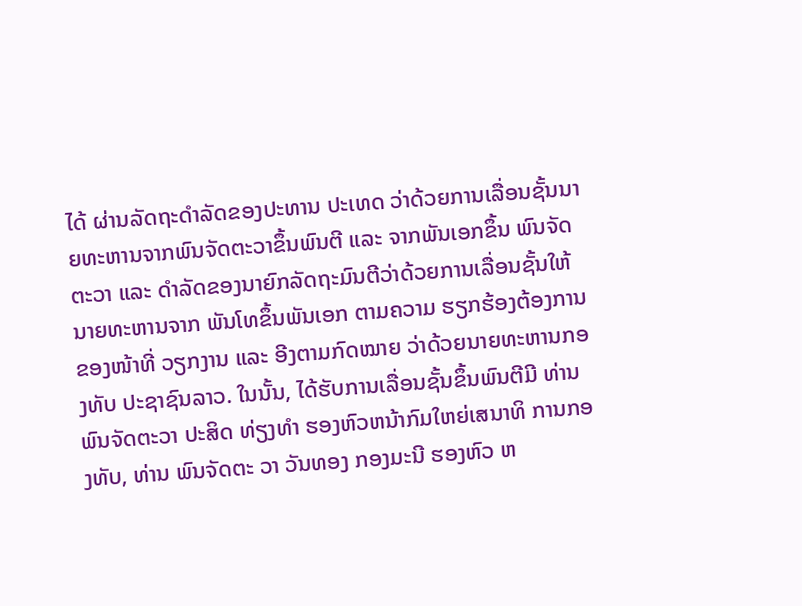ໄດ້ ຜ່ານລັດຖະດຳລັດຂອງປະທານ ປະເທດ ວ່າດ້ວຍການເລື່ອນຊັ້ນນາຍທະຫານຈາກພົນຈັດຕະວາຂຶ້ນພົນຕີ ແລະ ຈາກພັນເອກຂຶ້ນ ພົນຈັດຕະວາ ແລະ ດຳລັດຂອງນາຍົກລັດຖະມົນຕີວ່າດ້ວຍການເລື່ອນຊັ້ນໃຫ້ນາຍທະຫານຈາກ ພັນໂທຂຶ້ນພັນເອກ ຕາມຄວາມ ຮຽກຮ້ອງຕ້ອງການຂອງໜ້າທີ່ ວຽກງານ ແລະ ອີງຕາມກົດໝາຍ ວ່າດ້ວຍນາຍທະຫານກອງທັບ ປະຊາຊົນລາວ. ໃນນັ້ນ, ໄດ້ຮັບການເລື່ອນຊັ້ນຂຶ້ນພົນຕີມີ ທ່ານ ພົນຈັດຕະວາ ປະສິດ ທ່ຽງທໍາ ຮອງຫົວຫນ້າກົມໃຫຍ່ເສນາທິ ການກອງທັບ, ທ່ານ ພົນຈັດຕະ ວາ ວັນທອງ ກອງມະນີ ຮອງຫົວ ຫ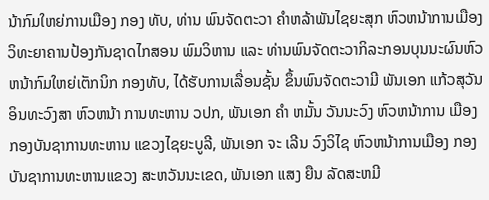ນ້າກົມໃຫຍ່ການເມືອງ ກອງ ທັບ, ທ່ານ ພົນຈັດຕະວາ ຄໍາຫລ້າພັນໄຊຍະສຸກ ຫົວຫນ້າການເມືອງ ວິທະຍາຄານປ້ອງກັນຊາດໄກສອນ ພົມວິຫານ ແລະ ທ່ານພົນຈັດຕະວາກິລະກອນບຸນນະຜົນຫົວຫນ້າກົມໃຫຍ່ເຕັກນິກ ກອງທັບ, ໄດ້ຮັບການເລື່ອນຊັ້ນ ຂຶ້ນພົນຈັດຕະວາມີ ພັນເອກ ແກ້ວສຸວັນ ອິນທະວົງສາ ຫົວຫນ້າ ການທະຫານ ວປກ, ພັນເອກ ຄໍາ ຫມັ້ນ ວັນນະວົງ ຫົວຫນ້າການ ເມືອງກອງບັນຊາການທະຫານ ແຂວງໄຊຍະບູລີ, ພັນເອກ ຈະ ເລີນ ວົງວິໄຊ ຫົວຫນ້າການເມືອງ ກອງບັນຊາການທະຫານແຂວງ ສະຫວັນນະເຂດ, ພັນເອກ ແສງ ຍືນ ລັດສະຫມີ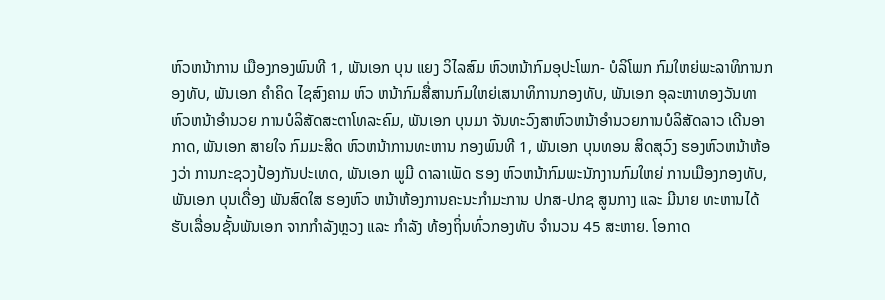ຫົວຫນ້າການ ເມືອງກອງພົນທີ 1, ພັນເອກ ບຸນ ແຍງ ວິໄລສົມ ຫົວຫນ້າກົມອຸປະໂພກ- ບໍລິໂພກ ກົມໃຫຍ່ພະລາທິການກອງທັບ, ພັນເອກ ຄໍາຄິດ ໄຊສົງຄາມ ຫົວ ຫນ້າກົມສື່ສານກົມໃຫຍ່ເສນາທິການກອງທັບ, ພັນເອກ ອຸລະຫາທອງວັນທາ ຫົວຫນ້າອໍານວຍ ການບໍລິສັດສະຕາໂທລະຄົມ, ພັນເອກ ບຸນມາ ຈັນທະວົງສາຫົວຫນ້າອໍານວຍການບໍລິສັດລາວ ເດີນອາກາດ, ພັນເອກ ສາຍໃຈ ກົມມະສິດ ຫົວຫນ້າການທະຫານ ກອງພົນທີ 1, ພັນເອກ ບຸນທອນ ສິດສຸວົງ ຮອງຫົວຫນ້າຫ້ອງວ່າ ການກະຊວງປ້ອງກັນປະເທດ, ພັນເອກ ພູມີ ດາລາເພັດ ຮອງ ຫົວຫນ້າກົມພະນັກງານກົມໃຫຍ່ ການເມືອງກອງທັບ, ພັນເອກ ບຸນເດື່ອງ ພັນສົດໃສ ຮອງຫົວ ຫນ້າຫ້ອງການຄະນະກຳມະການ ປກສ-ປກຊ ສູນກາງ ແລະ ມີນາຍ ທະຫານໄດ້ຮັບເລື່ອນຊັ້ນພັນເອກ ຈາກກໍາລັງຫຼວງ ແລະ ກໍາລັງ ທ້ອງຖິ່ນທົ່ວກອງທັບ ຈຳນວນ 45 ສະຫາຍ. ໂອກາດ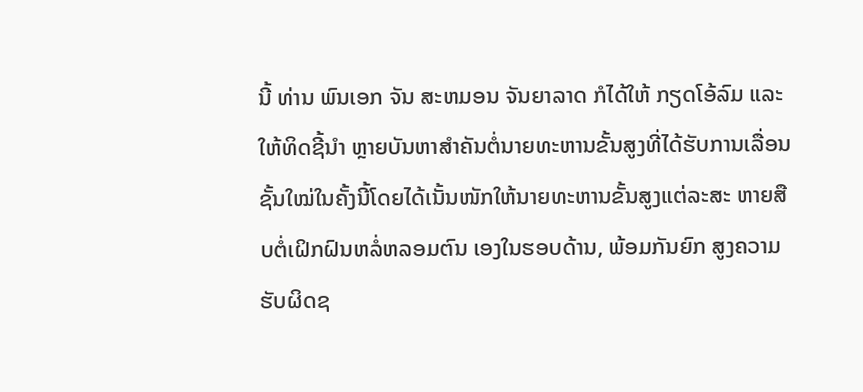ນີ້ ທ່ານ ພົນເອກ ຈັນ ສະຫມອນ ຈັນຍາລາດ ກໍໄດ້ໃຫ້ ກຽດໂອ້ລົມ ແລະ ໃຫ້ທິດຊີ້ນຳ ຫຼາຍບັນຫາສຳຄັນຕໍ່ນາຍທະຫານຂັ້ນສູງທີ່ໄດ້ຮັບການເລື່ອນຊັ້ນໃໝ່ໃນຄັ້ງນີ້ໂດຍໄດ້ເນັ້ນໜັກໃຫ້ນາຍທະຫານຂັ້ນສູງແຕ່ລະສະ ຫາຍສືບຕໍ່ເຝິກຝົນຫລໍ່ຫລອມຕົນ ເອງໃນຮອບດ້ານ, ພ້ອມກັນຍົກ ສູງຄວາມຮັບຜິດຊ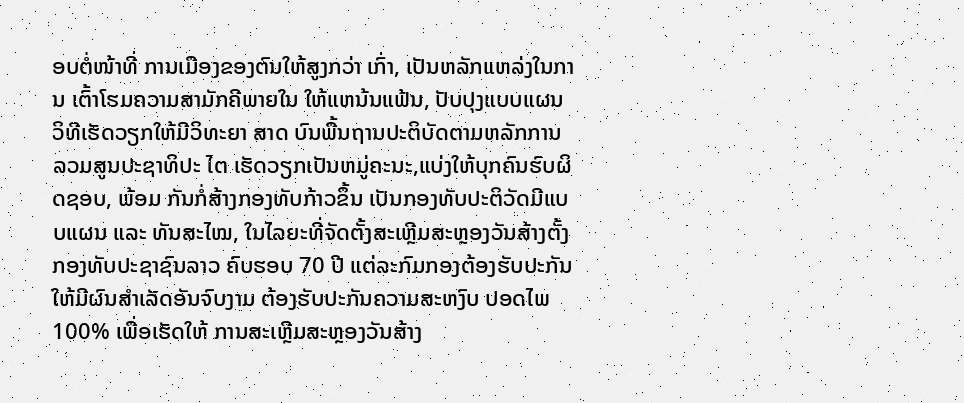ອບຕໍ່ໜ້າທີ່ ການເມືອງຂອງຕົນໃຫ້ສູງກວ່າ ເກົ່າ, ເປັນຫລັກແຫລ່ງໃນການ ເຕົ້າໂຮມຄວາມສາມັກຄີພາຍໃນ ໃຫ້ແຫນ້ນແຟ້ນ, ປັບປຸງແບບແຜນວິທີເຮັດວຽກໃຫ້ມີວິທະຍາ ສາດ ບົນພື້ນຖານປະຕິບັດຕາມຫລັກການລວມສູນປະຊາທິປະ ໄຕ ເຮັດວຽກເປັນຫມູ່ຄະນະ,ແບ່ງໃຫ້ບຸກຄົນຮົບຜິດຊອບ, ພ້ອມ ກັນກໍ່ສ້າງກອງທັບກ້າວຂຶ້ນ ເປັນກອງທັບປະຕິວັດມີແບບແຜນ ແລະ ທັນສະໄໝ, ໃນໄລຍະທີ່ຈັດຕັ້ງສະເຫຼີມສະຫຼອງວັນສ້າງຕັ້ງ ກອງທັບປະຊາຊົນລາວ ຄົບຮອບ 70 ປີ ແຕ່ລະກົມກອງຕ້ອງຮັບປະກັນໃຫ້ມີຜົນສຳເລັດອັນຈົບງາມ ຕ້ອງຮັບປະກັນຄວາມສະຫງົບ ປອດໄພ 100% ເພື່ອເຮັດໃຫ້ ການສະເຫຼີມສະຫຼອງວັນສ້າງ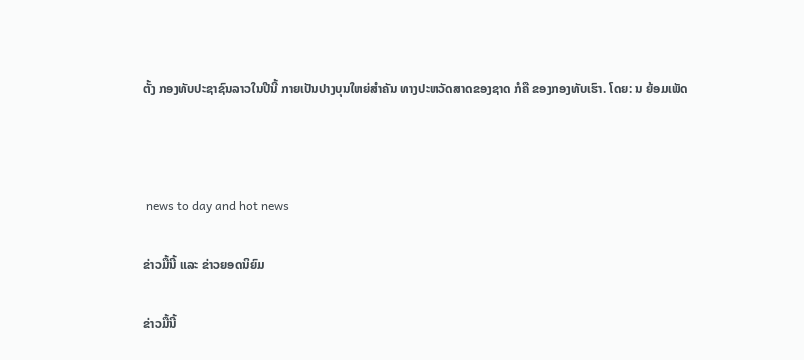ຕັ້ງ ກອງທັບປະຊາຊົນລາວໃນປີນີ້ ກາຍເປັນປາງບຸນໃຫຍ່ສຳຄັນ ທາງປະຫວັດສາດຂອງຊາດ ກໍຄື ຂອງກອງທັບເຮົາ. ໂດຍ: ນ ຍ້ອມເພັດ



 news to day and hot news

ຂ່າວມື້ນີ້ ແລະ ຂ່າວຍອດນິຍົມ

ຂ່າວມື້ນີ້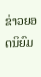ຂ່າວຍອດນິຍົມ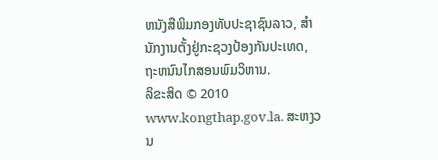ຫນັງສືພິມກອງທັບປະຊາຊົນລາວ, ສຳນັກງານຕັ້ງຢູ່ກະຊວງປ້ອງກັນປະເທດ, ຖະຫນົນໄກສອນພົມວິຫານ.
ລິຂະສິດ © 2010 www.kongthap.gov.la. ສະຫງວນ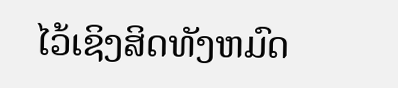ໄວ້ເຊິງສິດທັງຫມົດ